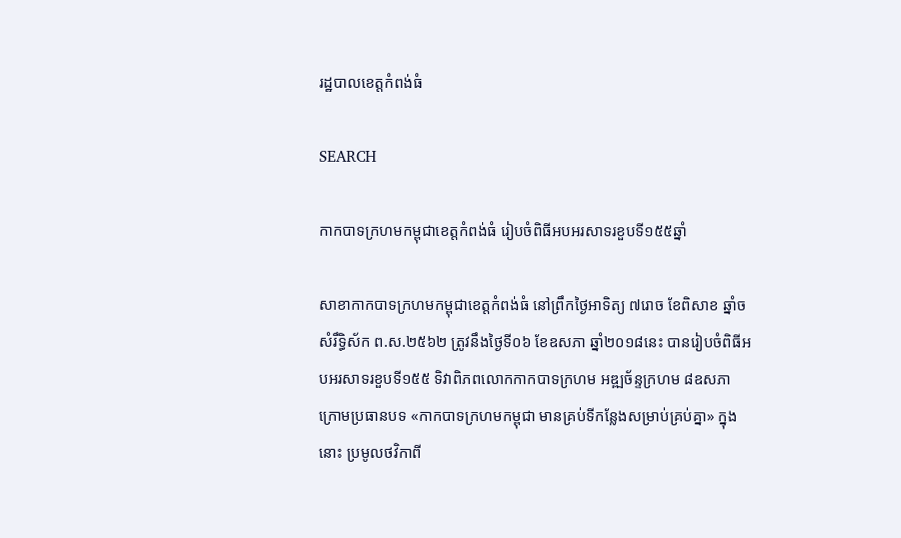រដ្ឋបាលខេត្តកំពង់ធំ

SEARCH

កាកបាទក្រហមកម្ពុជាខេត្តកំពង់ធំ រៀបចំពិធីអបអរសាទរខួបទី១៥៥ឆ្នាំ

សាខាកាកបាទក្រហមកម្ពុជាខេត្តកំពង់ធំ នៅព្រឹកថ្ងៃអាទិត្យ ៧រោច ខែពិសាខ ឆ្នាំច សំរឹទ្ធិស័ក ព.ស.២៥៦២ ត្រូវនឹងថ្ងៃទី០៦ ខែឧសភា ឆ្នាំ២០១៨នេះ បានរៀបចំពិធីអបអរសាទរខួបទី១៥៥ ទិវាពិភពលោកកាកបាទក្រហម អឌ្ឍច័ន្ទក្រហម ៨ឧសភា ក្រោមប្រធានបទ «កាកបាទក្រហមកម្ពុជា មានគ្រប់ទីកន្លែងសម្រាប់គ្រប់គ្នា» ក្នុងនោះ ប្រមូលថវិកាពី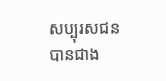សប្បុរសជនបានជាង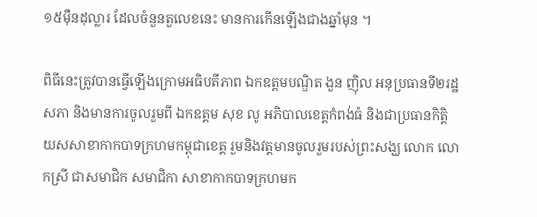១៥ម៉ឺនដុល្លារ ដែលចំនួនតួលេខនេះ មានការកើនឡើងជាងឆ្នាំមុន ។

ពិធីនេះត្រូវបានធ្វើឡើងក្រោមអធិបតីភាព ឯកឧត្តមបណ្ឌិត ងួន ញ៉ិល អនុប្រធានទី២រដ្ឋសភា និងមានការចូលរួមពី ឯកឧត្តម សុខ លូ អភិបាលខេត្តកំពង់ធំ និងជាប្រធានកិត្តិយសសាខាកាកបាទក្រហមកម្ពុជាខេត្ត រួមនិងវត្តមានចូលរួមរបស់ព្រះសង្ឃ លោក លោកស្រី ជាសមាជិក សមាជិកា សាខាកាកបាទក្រហមក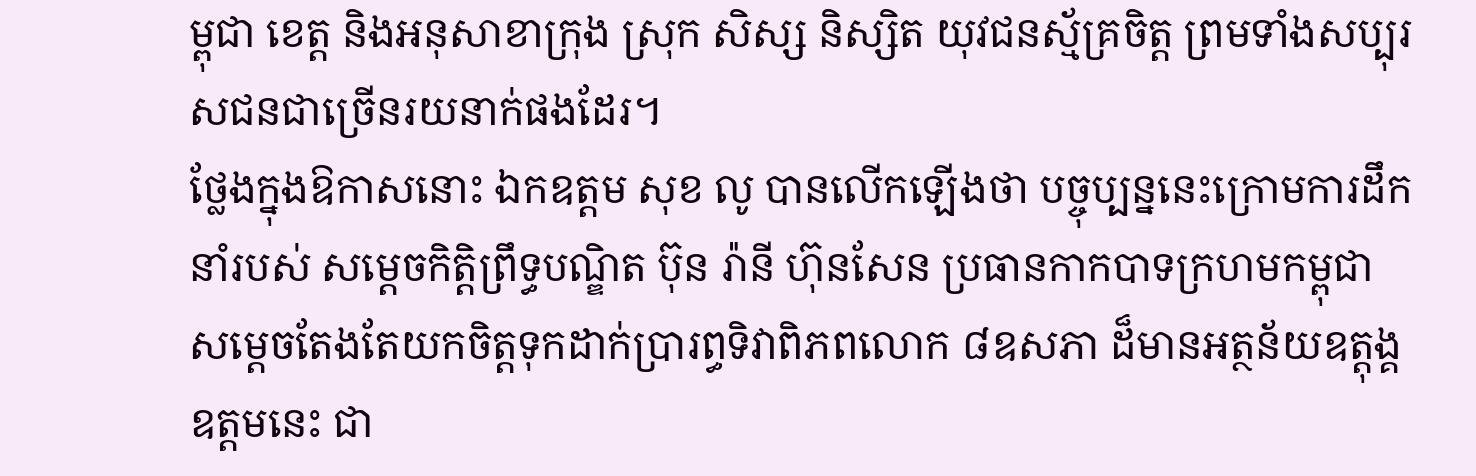ម្ពុជា ខេត្ត និងអនុសាខាក្រុង ស្រុក សិស្ស និស្សិត យុវជនស្ម័គ្រចិត្ត ព្រមទាំងសប្បុរសជនជាច្រើនរយនាក់ផងដែរ។
ថ្លែងក្នុងឱកាសនោះ ឯកឧត្តម សុខ លូ បានលើកឡើងថា បច្ចុប្បន្ននេះក្រោមការដឹកនាំរបស់ សម្ដេចកិត្តិព្រឹទ្ធបណ្ឌិត ប៊ុន រ៉ានី ហ៊ុនសែន ប្រធានកាកបាទក្រហមកម្ពុជា សម្តេចតែងតែយកចិត្តទុកដាក់ប្រារព្ធទិវាពិភពលោក ៨ឧសភា ដ៏មានអត្ថន័យឧត្តុង្គឧត្តមនេះ ជា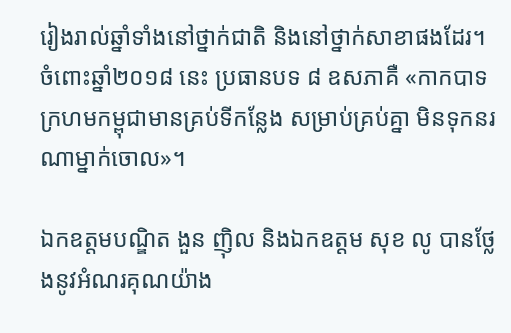រៀងរាល់ឆ្នាំទាំងនៅថ្នាក់ជាតិ និងនៅថ្នាក់សាខាផងដែរ។ ចំពោះឆ្នាំ២០១៨ នេះ ប្រធានបទ ៨ ឧសភាគឺ «កាកបាទក្រហមកម្ពុជាមានគ្រប់ទីកន្លែង សម្រាប់គ្រប់គ្នា មិនទុកនរណាម្នាក់ចោល»។

ឯកឧត្តមបណ្ឌិត ងួន ញ៉ិល និងឯកឧត្តម សុខ លូ បានថ្លែងនូវអំណរគុណយ៉ាង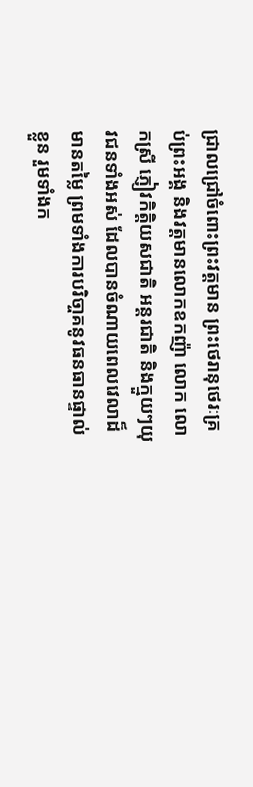ជ្រាលជ្រៅចំពោះព្រះវត្តមាន ព្រះថេរានុថេរៈគ្រប់ព្រះអង្គ និងវត្តមានលោកឧកញ៉ា លោក លោកស្រី ភ្ញៀវកិត្តិយសជាតិ អន្តរជាតិ និងក្មួយៗយុវជនទាំងអស់ ដែលបានចំណាយពេលវេលាដ៏មានតម្លៃ ព្រមទាំងការបរិចា្ចគនូវធនធានផ្ទាល់ខ្លួន រួមទាំងក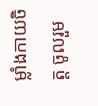ម្លាំងកាយចិត្ត ចូលរួម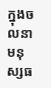ក្នុងចលនាមនុស្សធ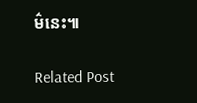ម៌នេះ៕

Related Post